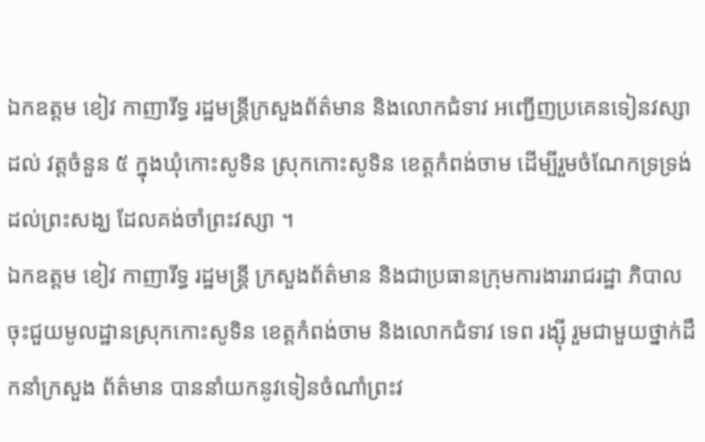ឯកឧត្តម ខៀវ កាញារីទ្ធ រដ្ឋមន្រ្តីក្រសួងព័ត៌មាន និងលោកជំទាវ អញ្ជើញប្រគេនទៀនវស្សាដល់ វត្តចំនួន ៥ ក្នុងឃុំកោះសូទិន ស្រុកកោះសូទិន ខេត្តកំពង់ចាម ដើម្បីរួមចំណែកទ្រទ្រង់ដល់ព្រះសង្ឃ ដែលគង់ចាំព្រះវស្សា ។
ឯកឧត្តម ខៀវ កាញារីទ្ធ រដ្ឋមន្រ្តី ក្រសួងព័ត៌មាន និងជាប្រធានក្រុមការងាររាជរដ្ឋា ភិបាល ចុះជួយមូលដ្ឋានស្រុកកោះសូទិន ខេត្តកំពង់ចាម និងលោកជំទាវ ទេព រង្ស៊ី រួមជាមួយថ្នាក់ដឹកនាំក្រសួង ព័ត៌មាន បាននាំយកនូវទៀនចំណាំព្រះវ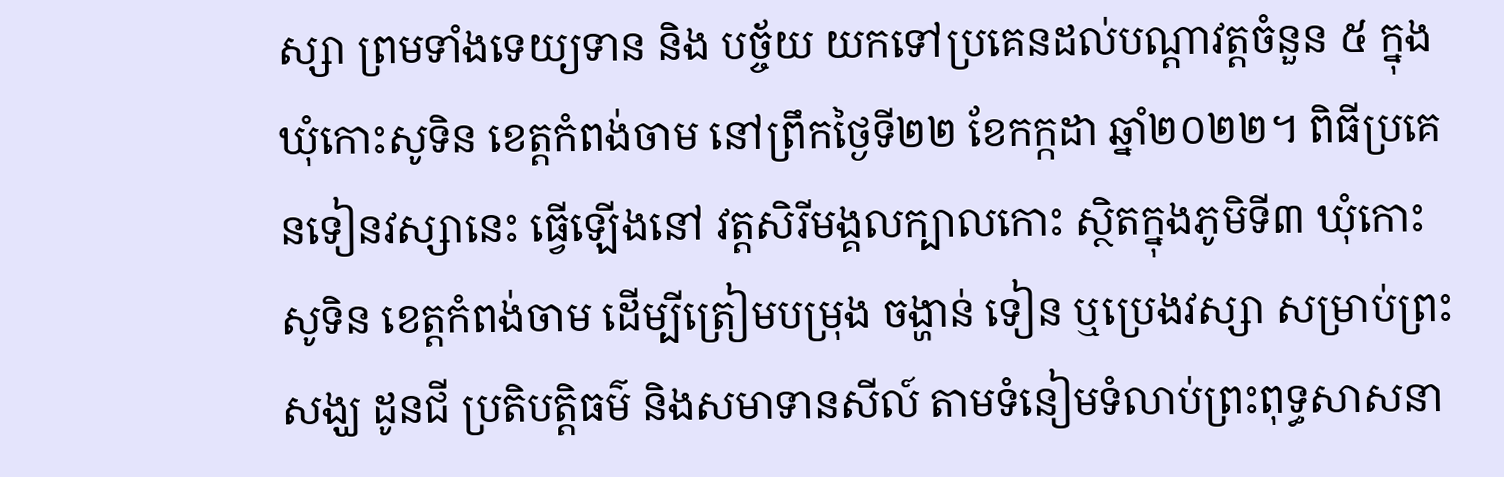ស្សា ព្រមទាំងទេយ្យទាន និង បច្ច័យ យកទៅប្រគេនដល់បណ្តាវត្តចំនួន ៥ ក្នុងឃុំកោះសូទិន ខេត្តកំពង់ចាម នៅព្រឹកថ្ងៃទី២២ ខែកក្កដា ឆ្នាំ២០២២។ ពិធីប្រគេនទៀនវស្សានេះ ធ្វើឡើងនៅ វត្តសិរីមង្គលក្បាលកោះ ស្ថិតក្នុងភូមិទី៣ ឃុំកោះសូទិន ខេត្តកំពង់ចាម ដើម្បីត្រៀមបម្រុង ចង្ហាន់ ទៀន ឬប្រេងវស្សា សម្រាប់ព្រះសង្ឃ ដូនជី ប្រតិបត្តិធម៌ និងសមាទានសីល៍ តាមទំនៀមទំលាប់ព្រះពុទ្ធសាសនា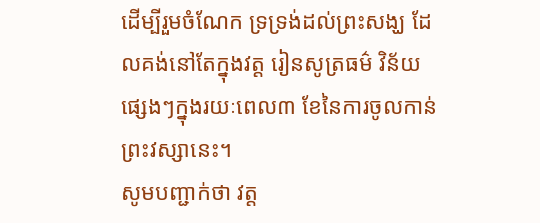ដើម្បីរួមចំណែក ទ្រទ្រង់ដល់ព្រះសង្ឃ ដែលគង់នៅតែក្នុងវត្ត រៀនសូត្រធម៌ វិន័យផ្សេងៗក្នុងរយៈពេល៣ ខែនៃការចូលកាន់ព្រះវស្សានេះ។
សូមបញ្ជាក់ថា វត្ត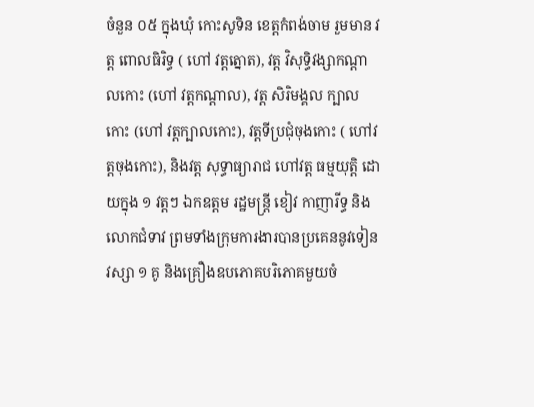ចំនួន ០៥ ក្នុងឃុំ កោះសូទិន ខេត្តកំពង់ចាម រួមមាន វត្ត ពោលធិរិទ្ធ ( ហៅ វត្តត្នោត), វត្ត វិសុទ្ធិវង្សាកណ្តាលកោះ (ហៅ វត្តកណ្តាល), វត្ត សិរិមង្គល ក្បាលកោះ (ហៅ វត្តក្បាលកោះ), វត្តទីប្រជុំចុងកោះ ( ហៅវត្តចុងកោះ), និងវត្ត សុទ្ធាធ្យារាជ ហៅវត្ត ធម្មយុត្តិ ដោយក្នុង ១ វត្តៗ ឯកឧត្តម រដ្ឋមន្រ្តី ខៀវ កាញារីទ្ធ និងលោកជំទាវ ព្រមទាំងក្រុមការងារបានប្រគេននូវទៀនវស្សា ១ គូ និងគ្រឿងឧបភោគបរិភោគមួយចំ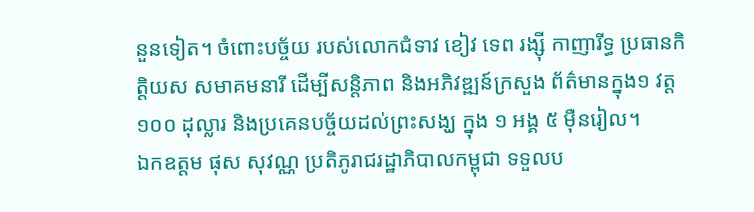នួនទៀត។ ចំពោះបច្ច័យ របស់លោកជំទាវ ខៀវ ទេព រង្ស៊ី កាញារីទ្ធ ប្រធានកិត្តិយស សមាគមនារី ដើម្បីសន្តិភាព និងអភិវឌ្ឍន៍ក្រសួង ព័ត៌មានក្នុង១ វត្ត ១០០ ដុល្លារ និងប្រគេនបច្ច័យដល់ព្រះសង្ឃ ក្នុង ១ អង្គ ៥ ម៉ឺនរៀល។
ឯកឧត្តម ផុស សុវណ្ណ ប្រតិភូរាជរដ្ឋាភិបាលកម្ពុជា ទទួលប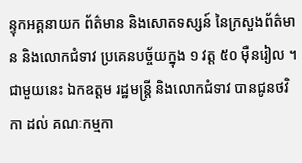ន្ទុកអគ្គនាយក ព័ត៌មាន និងសោតទស្សន៍ នៃក្រសួងព័ត៌មាន និងលោកជំទាវ ប្រគេនបច្ច័យក្នុង ១ វត្ត ៥០ ម៉ឺនរៀល ។
ជាមួយនេះ ឯកឧត្តម រដ្ឋមន្រ្តី និងលោកជំទាវ បានជូនថវិកា ដល់ គណៈកម្មកា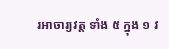រអាចារ្យវត្ត ទាំង ៥ ក្នុង ១ វ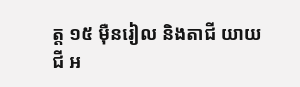ត្ត ១៥ ម៉ឺនរៀល និងតាជី យាយជី អ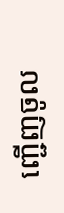ញ្ជើញចូល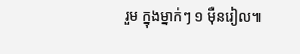រួម ក្នុងម្នាក់ៗ ១ ម៉ឺនរៀល៕